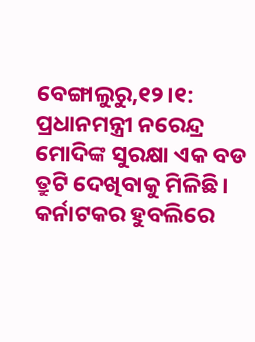ବେଙ୍ଗାଲୁରୁ,୧୨।୧: ପ୍ରଧାନମନ୍ତ୍ରୀ ନରେନ୍ଦ୍ର ମୋଦିଙ୍କ ସୁରକ୍ଷା ଏକ ବଡ ତ୍ରୁଟି ଦେଖିବାକୁ ମିଳିଛି। କର୍ନାଟକର ହୁବଲିରେ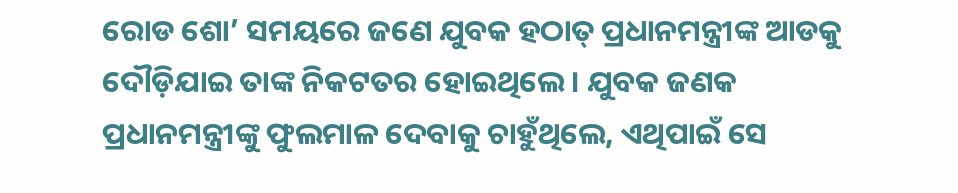ରୋଡ ଶୋ’ ସମୟରେ ଜଣେ ଯୁବକ ହଠାତ୍ ପ୍ରଧାନମନ୍ତ୍ରୀଙ୍କ ଆଡକୁ ଦୌଡ଼ିଯାଇ ତାଙ୍କ ନିକଟତର ହୋଇଥିଲେ। ଯୁବକ ଜଣକ ପ୍ରଧାନମନ୍ତ୍ରୀଙ୍କୁ ଫୁଲମାଳ ଦେବାକୁ ଚାହୁଁଥିଲେ, ଏଥିପାଇଁ ସେ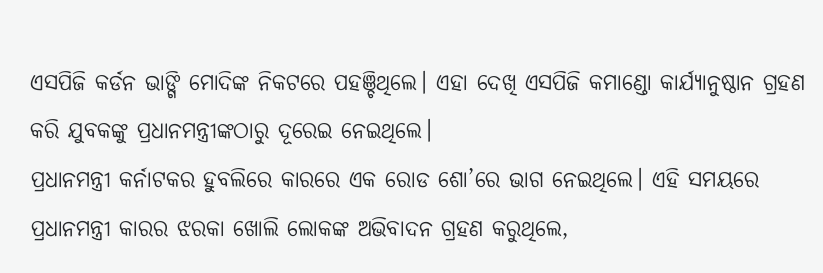ଏସପିଜି କର୍ଡନ ଭାଙ୍ଗି ମୋଦିଙ୍କ ନିକଟରେ ପହଞ୍ଚିଥିଲେ। ଏହା ଦେଖି ଏସପିଜି କମାଣ୍ଡୋ କାର୍ଯ୍ୟାନୁଷ୍ଠାନ ଗ୍ରହଣ କରି ଯୁବକଙ୍କୁ ପ୍ରଧାନମନ୍ତ୍ରୀଙ୍କଠାରୁ ଦୂରେଇ ନେଇଥିଲେ।
ପ୍ରଧାନମନ୍ତ୍ରୀ କର୍ନାଟକର ହୁବଲିରେ କାରରେ ଏକ ରୋଡ ଶୋ’ରେ ଭାଗ ନେଇଥିଲେ। ଏହି ସମୟରେ ପ୍ରଧାନମନ୍ତ୍ରୀ କାରର ଝରକା ଖୋଲି ଲୋକଙ୍କ ଅଭିବାଦନ ଗ୍ରହଣ କରୁଥିଲେ,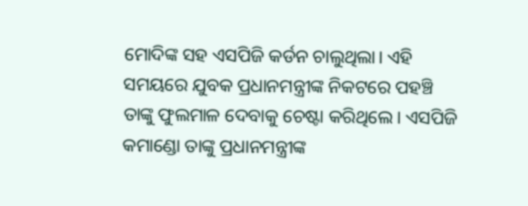ମୋଦିଙ୍କ ସହ ଏସପିଜି କର୍ଡନ ଚାଲୁଥିଲା। ଏହି ସମୟରେ ଯୁବକ ପ୍ରଧାନମନ୍ତ୍ରୀଙ୍କ ନିକଟରେ ପହଞ୍ଚି ତାଙ୍କୁ ଫୁଲମାଳ ଦେବାକୁ ଚେଷ୍ଟା କରିଥିଲେ। ଏସପିଜି କମାଣ୍ଡୋ ତାଙ୍କୁ ପ୍ରଧାନମନ୍ତ୍ରୀଙ୍କ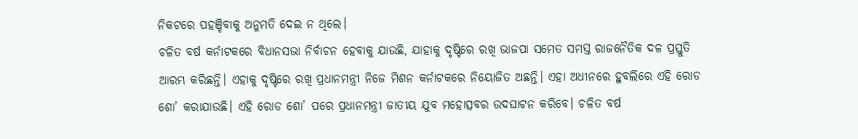ନିକଟରେ ପହଞ୍ଚିବାକୁ ଅନୁମତି ଦେଇ ନ ଥିଲେ।
ଚଳିତ ବର୍ଷ କର୍ନାଟକରେ ବିଧାନସଭା ନିର୍ବାଚନ ହେବାକୁ ଯାଉଛି, ଯାହାକୁ ଦୃଷ୍ଟିରେ ରଖି ଭାଜପା ସମେତ ସମସ୍ତ ରାଜନୈତିକ ଦଳ ପ୍ରସ୍ତୁତି ଆରମ୍ଭ କରିଛନ୍ତି। ଏହାକୁ ଦୃଷ୍ଟିରେ ରଖି ପ୍ରଧାନମନ୍ତ୍ରୀ ନିଜେ ମିଶନ କର୍ନାଟକରେ ନିୟୋଜିତ ଅଛନ୍ତି। ଏହା ଅଧୀନରେ ହୁବଲିରେ ଏହି ରୋଡ ଶୋ’ କରାଯାଉଛି। ଏହି ରୋଡ ଶୋ’ ପରେ ପ୍ରଧାନମନ୍ତ୍ରୀ ଜାତୀୟ ଯୁବ ମହୋତ୍ସବର ଉଦଘାଟନ କରିବେ। ଚଳିତ ବର୍ଷ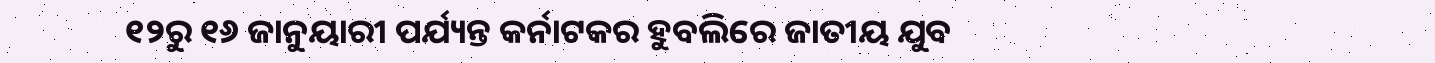୧୨ରୁ ୧୬ ଜାନୁୟାରୀ ପର୍ଯ୍ୟନ୍ତ କର୍ନାଟକର ହୁବଲିରେ ଜାତୀୟ ଯୁବ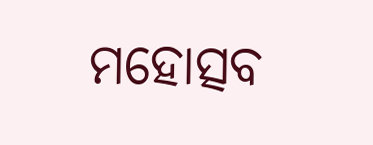ମହୋତ୍ସବ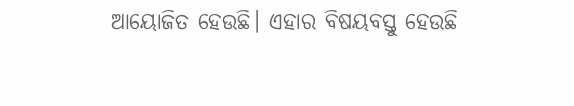ଆୟୋଜିତ ହେଉଛି। ଏହାର ବିଷୟବସ୍ତୁ ହେଉଛି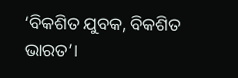‘ବିକଶିତ ଯୁବକ, ବିକଶିତ ଭାରତ’।